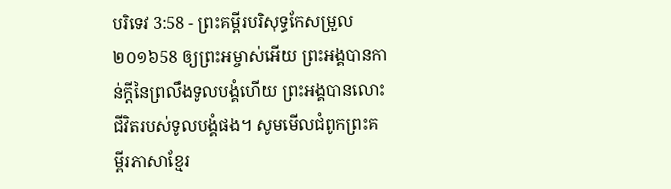បរិទេវ 3:58 - ព្រះគម្ពីរបរិសុទ្ធកែសម្រួល ២០១៦58 ឲ្យព្រះអម្ចាស់អើយ ព្រះអង្គបានកាន់ក្តីនៃព្រលឹងទូលបង្គំហើយ ព្រះអង្គបានលោះជីវិតរបស់ទូលបង្គំផង។ សូមមើលជំពូកព្រះគម្ពីរភាសាខ្មែរ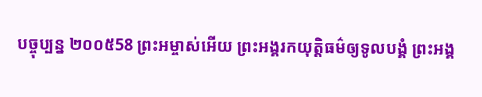បច្ចុប្បន្ន ២០០៥58 ព្រះអម្ចាស់អើយ ព្រះអង្គរកយុត្តិធម៌ឲ្យទូលបង្គំ ព្រះអង្គ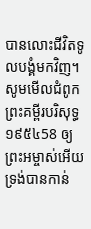បានលោះជីវិតទូលបង្គំមកវិញ។ សូមមើលជំពូកព្រះគម្ពីរបរិសុទ្ធ ១៩៥៤58 ឲ្យព្រះអម្ចាស់អើយ ទ្រង់បានកាន់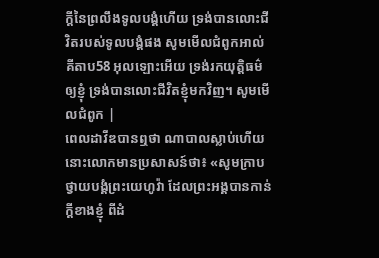ក្តីនៃព្រលឹងទូលបង្គំហើយ ទ្រង់បានលោះជីវិតរបស់ទូលបង្គំផង សូមមើលជំពូកអាល់គីតាប58 អុលឡោះអើយ ទ្រង់រកយុត្តិធម៌ ឲ្យខ្ញុំ ទ្រង់បានលោះជីវិតខ្ញុំមកវិញ។ សូមមើលជំពូក |
ពេលដាវីឌបានឮថា ណាបាលស្លាប់ហើយ នោះលោកមានប្រសាសន៍ថា៖ «សូមក្រាបថ្វាយបង្គំព្រះយេហូវ៉ា ដែលព្រះអង្គបានកាន់ក្តីខាងខ្ញុំ ពីដំ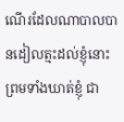ណើរដែលណាបាលបានដៀលត្មះដល់ខ្ញុំនោះ ព្រមទាំងឃាត់ខ្ញុំ ជា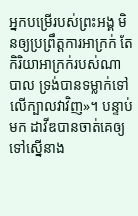អ្នកបម្រើរបស់ព្រះអង្គ មិនឲ្យប្រព្រឹត្តការអាក្រក់ តែកិរិយាអាក្រក់របស់ណាបាល ទ្រង់បានទម្លាក់ទៅលើក្បាលវាវិញ»។ បន្ទាប់មក ដាវីឌបានចាត់គេឲ្យទៅស្នើនាង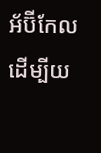អ័ប៊ីកែល ដើម្បីយ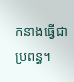កនាងធ្វើជាប្រពន្ធ។